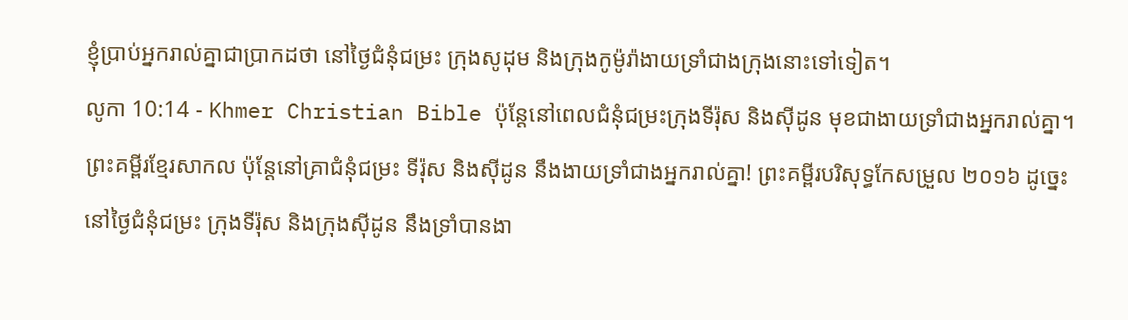ខ្ញុំប្រាប់អ្នករាល់គ្នាជាប្រាកដថា នៅថ្ងៃជំនុំជម្រះ ក្រុងសូដុម និងក្រុងកូម៉ូរ៉ាងាយទ្រាំជាងក្រុងនោះទៅទៀត។
លូកា 10:14 - Khmer Christian Bible ប៉ុន្ដែនៅពេលជំនុំជម្រះក្រុងទីរ៉ុស និងស៊ីដូន មុខជាងាយទ្រាំជាងអ្នករាល់គ្នា។ ព្រះគម្ពីរខ្មែរសាកល ប៉ុន្តែនៅគ្រាជំនុំជម្រះ ទីរ៉ុស និងស៊ីដូន នឹងងាយទ្រាំជាងអ្នករាល់គ្នា! ព្រះគម្ពីរបរិសុទ្ធកែសម្រួល ២០១៦ ដូច្នេះ នៅថ្ងៃជំនុំជម្រះ ក្រុងទីរ៉ុស និងក្រុងស៊ីដូន នឹងទ្រាំបានងា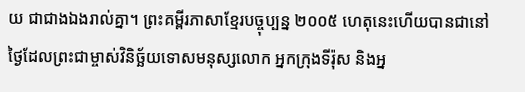យ ជាជាងឯងរាល់គ្នា។ ព្រះគម្ពីរភាសាខ្មែរបច្ចុប្បន្ន ២០០៥ ហេតុនេះហើយបានជានៅថ្ងៃដែលព្រះជាម្ចាស់វិនិច្ឆ័យទោសមនុស្សលោក អ្នកក្រុងទីរ៉ុស និងអ្ន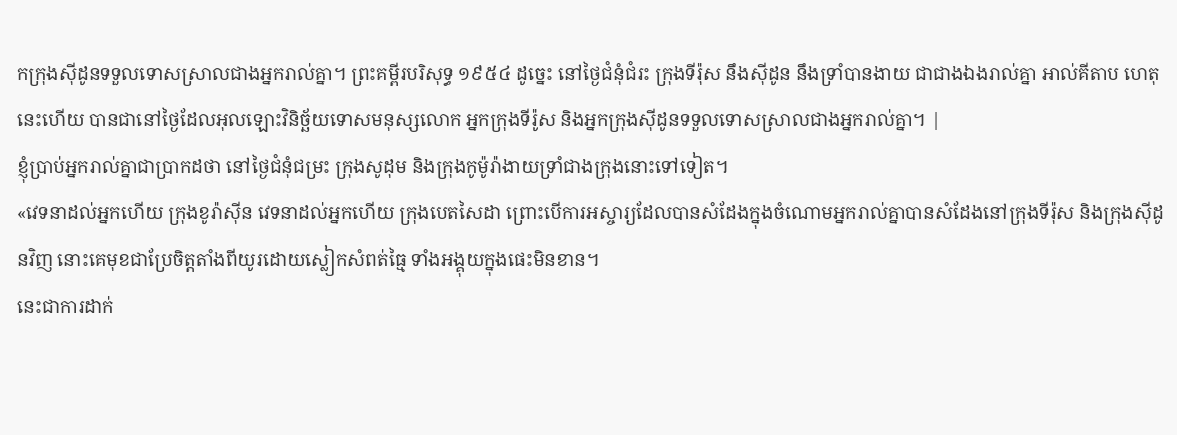កក្រុងស៊ីដូនទទួលទោសស្រាលជាងអ្នករាល់គ្នា។ ព្រះគម្ពីរបរិសុទ្ធ ១៩៥៤ ដូច្នេះ នៅថ្ងៃជំនុំជំរះ ក្រុងទីរ៉ុស នឹងស៊ីដូន នឹងទ្រាំបានងាយ ជាជាងឯងរាល់គ្នា អាល់គីតាប ហេតុនេះហើយ បានជានៅថ្ងៃដែលអុលឡោះវិនិច្ឆ័យទោសមនុស្សលោក អ្នកក្រុងទីរ៉ូស និងអ្នកក្រុងស៊ីដូនទទួលទោសស្រាលជាងអ្នករាល់គ្នា។ |
ខ្ញុំប្រាប់អ្នករាល់គ្នាជាប្រាកដថា នៅថ្ងៃជំនុំជម្រះ ក្រុងសូដុម និងក្រុងកូម៉ូរ៉ាងាយទ្រាំជាងក្រុងនោះទៅទៀត។
«វេទនាដល់អ្នកហើយ ក្រុងខូរ៉ាស៊ីន វេទនាដល់អ្នកហើយ ក្រុងបេតសៃដា ព្រោះបើការអស្ចារ្យដែលបានសំដែងក្នុងចំណោមអ្នករាល់គ្នាបានសំដែងនៅក្រុងទីរ៉ុស និងក្រុងស៊ីដូនវិញ នោះគេមុខជាប្រែចិត្ដតាំងពីយូរដោយស្លៀកសំពត់ធ្មៃ ទាំងអង្គុយក្នុងផេះមិនខាន។
នេះជាការដាក់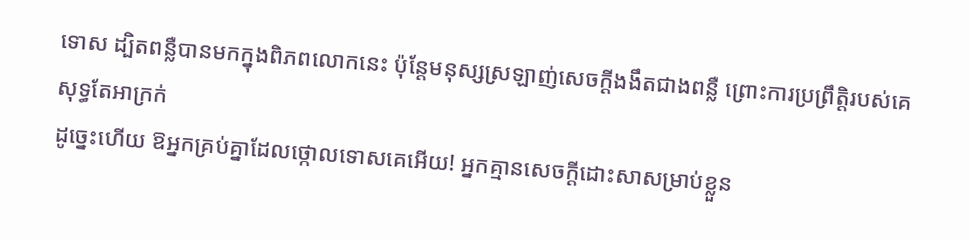ទោស ដ្បិតពន្លឺបានមកក្នុងពិភពលោកនេះ ប៉ុន្ដែមនុស្សស្រឡាញ់សេចក្ដីងងឹតជាងពន្លឺ ព្រោះការប្រព្រឹត្ដិរបស់គេសុទ្ធតែអាក្រក់
ដូច្នេះហើយ ឱអ្នកគ្រប់គ្នាដែលថ្កោលទោសគេអើយ! អ្នកគ្មានសេចក្ដីដោះសាសម្រាប់ខ្លួន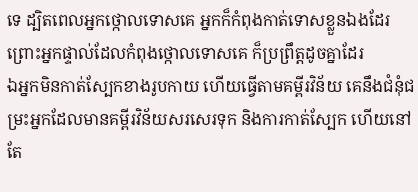ទេ ដ្បិតពេលអ្នកថ្កោលទោសគេ អ្នកក៏កំពុងកាត់ទោសខ្លួនឯងដែរ ព្រោះអ្នកផ្ទាល់ដែលកំពុងថ្កោលទោសគេ ក៏ប្រព្រឹត្តដូចគ្នាដែរ
ឯអ្នកមិនកាត់ស្បែកខាងរូបកាយ ហើយធ្វើតាមគម្ពីរវិន័យ គេនឹងជំនុំជម្រះអ្នកដែលមានគម្ពីរវិន័យសរសេរទុក និងការកាត់ស្បែក ហើយនៅតែ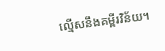ល្មើសនឹងគម្ពីរវិន័យ។